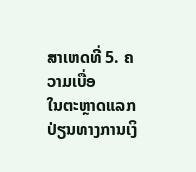ສາເຫດທີ່ 5. ຄວາມເບື່ອ
ໃນຕະຫຼາດແລກປ່ຽນທາງການເງິ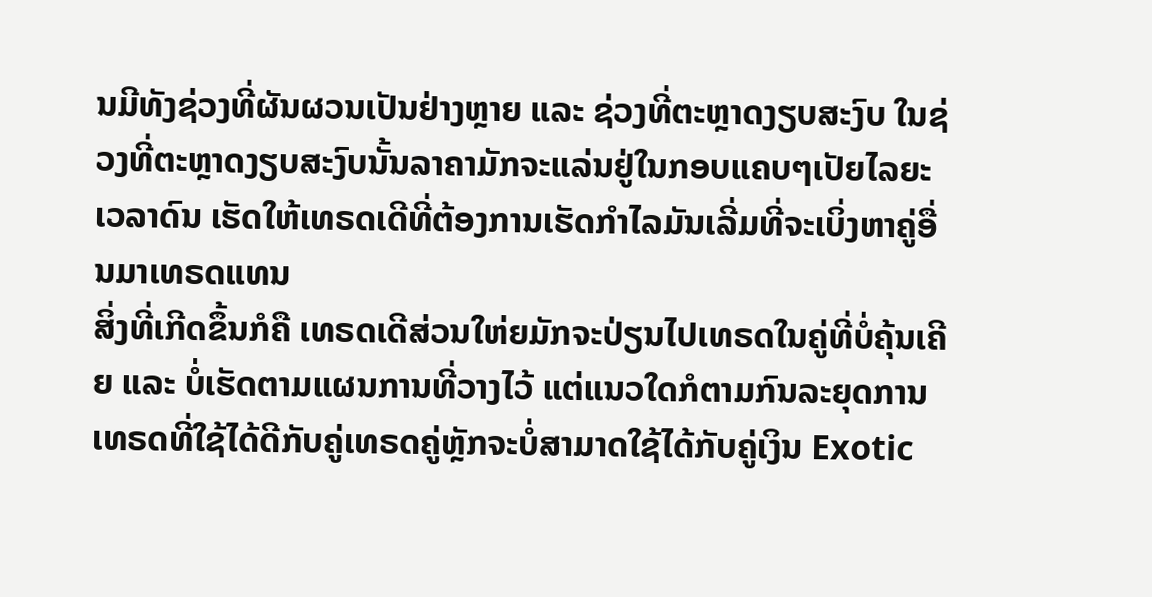ນມີທັງຊ່ວງທີ່ຜັນຜວນເປັນຢ່າງຫຼາຍ ແລະ ຊ່ວງທີ່ຕະຫຼາດງຽບສະງົບ ໃນຊ່ວງທີ່ຕະຫຼາດງຽບສະງົບນັ້ນລາຄາມັກຈະແລ່ນຢູ່ໃນກອບແຄບໆເປັຍໄລຍະເວລາດົນ ເຮັດໃຫ້ເທຣດເດີທີ່ຕ້ອງການເຮັດກຳໄລມັນເລີ່ມທີ່ຈະເບິ່ງຫາຄູ່ອື່ນມາເທຣດແທນ
ສິ່ງທີ່ເກີດຂຶ້ນກໍຄື ເທຣດເດີສ່ວນໃຫ່ຍມັກຈະປ່ຽນໄປເທຣດໃນຄູ່ທີ່ບໍ່ຄຸ້ນເຄີຍ ແລະ ບໍ່ເຮັດຕາມແຜນການທີ່ວາງໄວ້ ແຕ່ແນວໃດກໍຕາມກົນລະຍຸດການເທຣດທີ່ໃຊ້ໄດ້ດີກັບຄູ່ເທຣດຄູ່ຫຼັກຈະບໍ່ສາມາດໃຊ້ໄດ້ກັບຄູ່ເງິນ Exotic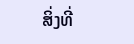ສິ່ງທີ່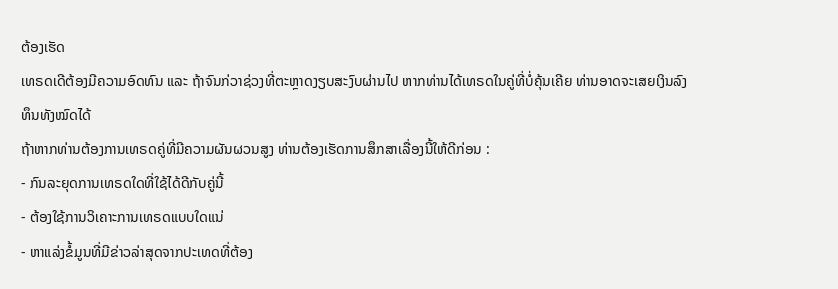ຕ້ອງເຮັດ
ເທຣດເດີຕ້ອງມີຄວາມອົດທົນ ແລະ ຖ້າຈົນກ່ວາຊ່ວງທີ່ຕະຫຼາດງຽບສະງົບຜ່ານໄປ ຫາກທ່ານໄດ້ເທຣດໃນຄູ່ທີ່ບໍ່ຄຸ້ນເຄີຍ ທ່ານອາດຈະເສຍເງິນລົງທຶນທັງໝົດໄດ້
ຖ້າຫາກທ່ານຕ້ອງການເທຣດຄູ່ທີ່ມີຄວາມຜັນຜວນສູງ ທ່ານຕ້ອງເຮັດການສຶກສາເລື່ອງນີ້ໃຫ້ດີກ່ອນ :
- ກົນລະຍຸດການເທຣດໃດທີ່ໃຊ້ໄດ້ດີກັບຄູ່ນີ້
- ຕ້ອງໃຊ້ການວິເຄາະການເທຣດແບບໃດແນ່
- ຫາແລ່ງຂໍ້ມູນທີ່ມີຂ່າວລ່າສຸດຈາກປະເທດທີ່ຕ້ອງ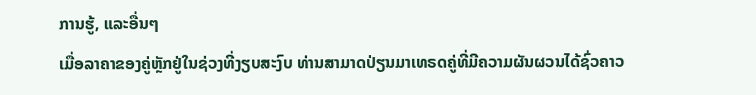ການຮູ້, ແລະອື່ນໆ
ເມື່ອລາຄາຂອງຄູ່ຫຼັກຢູ່ໃນຊ່ວງທີ່ງຽບສະງົບ ທ່ານສາມາດປ່ຽນມາເທຣດຄູ່ທີ່ມີຄວາມຜັນຜວນໄດ້ຊົ່ວຄາວ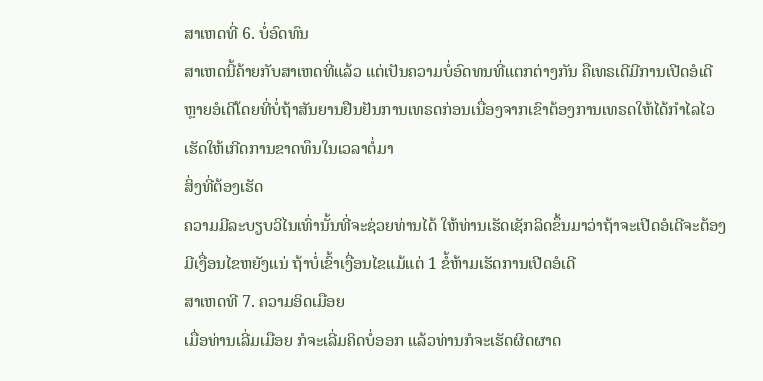ສາເຫດທີ່ 6. ບໍ່ອົດທົນ
ສາເຫດນີ້ຄ້າຍກັບສາເຫດທີ່ແລ້ວ ແຕ່ເປັນຄວາມບໍ່ອົດທນທີ່ແຕກຕ່າງກັນ ຄືເທຣເດີມີການເປີດອໍເດີຫຼາຍອໍເດີໂດຍທີ່ບໍ່ຖ້າສັນຍານຢືນຢັນການເທຣດກ່ອນເນື່ອງຈາກເຂົາຕ້ອງການເທຣດໃຫ້ໄດ້ກຳໄລໄວ ເຮັດໃຫ້ເກີດການຂາດທຶນໃນເວລາຕໍ່ມາ
ສິ່ງທີ່ຕ້ອງເຮັດ
ຄວາມມີລະບຽບວິໄນເທົ່ານັ້ນທີ່ຈະຊ່ວຍທ່ານໄດ້ ໃຫ້ທ່ານເຮັດເຊັກລິດຂຶ້ນມາວ່າຖ້າຈະເປີດອໍເດີຈະຕ້ອງມີເງື່ອນໄຂຫຍັງແນ່ ຖ້າບໍ່ເຂົ້າເງື່ອນໄຂແມ້ແຕ່ 1 ຂໍ້ຫ້າມເຮັດການເປີດອໍເດີ
ສາເຫດທີ 7. ຄວາມອິດເມືອຍ
ເມື່ອທ່ານເລີ່ມເມືອຍ ກໍຈະເລີ່ມຄິດບໍ່ອອກ ແລ້ວທ່ານກໍຈະເຮັດຜິດຜາດ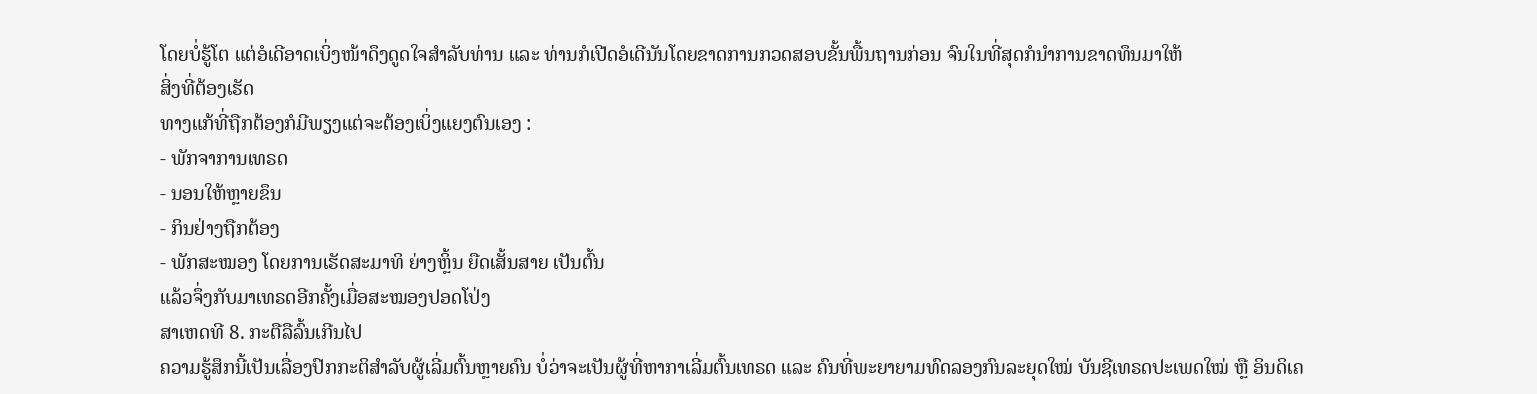ໂດຍບໍ່ຮູ້ໂຕ ແຕ່ອໍເດີອາດເບິ່ງໜ້າດຶງດູດໃຈສໍາລັບທ່ານ ແລະ ທ່ານກໍເປີດອໍເດີນັນໂດຍຂາດການກວດສອບຂັ້ນພື້ນຖານກ່ອນ ຈົນໃນທີ່ສຸດກໍນໍາການຂາດທຶນມາໃຫ້
ສິ່ງທີ່ຕ້ອງເຮັດ
ທາງແກ້ທີ່ຖືກຕ້ອງກໍມີພຽງແຕ່ຈະຕ້ອງເບິ່ງແຍງຕົນເອງ :
- ພັກຈາການເທຣດ
- ນອນໃຫ້ຫຼາຍຂຶນ
- ກິນຢ່າງຖືກຕ້ອງ
- ພັກສະໝອງ ໂດຍການເຮັດສະມາທິ ຍ່າງຫຼິ້ນ ຍືດເສັ້ນສາຍ ເປັນຕົ້ນ
ແລ້ວຈຶ່ງກັບມາເທຣດອີກຄັ້ງເມື່ອສະໝອງປອດໂປ່ງ
ສາເຫດທີ 8. ກະຕືລືລົ້ນເກີນໄປ
ຄວາມຮູ້ສຶກນີ້ເປັນເລື່ອງປົກກະຕິສໍາລັບຜູ້ເລີ່ມຕົ້ນຫຼາຍຄົນ ບໍ່ວ່າຈະເປັນຜູ້ທີ່ຫາກາເລີ່ມຕົ້ນເທຣດ ແລະ ຄົນທີ່ພະຍາຍາມທົດລອງກົນລະຍຸດໃໝ່ ບັນຊີເທຣດປະເພດໃໝ່ ຫຼື ອິນດິເຄ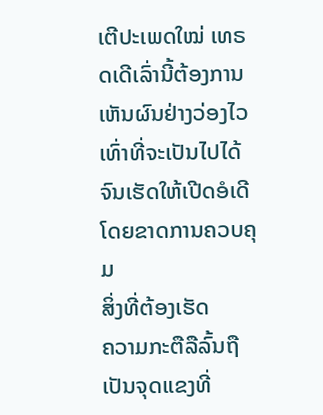ເຕີປະເພດໃໝ່ ເທຣດເດີເລົ່ານີ້ຕ້ອງການເຫັນຜົນຢ່າງວ່ອງໄວເທົ່າທີ່ຈະເປັນໄປໄດ້ຈົນເຮັດໃຫ້ເປີດອໍເດີໂດຍຂາດການຄວບຄຸມ
ສິ່ງທີ່ຕ້ອງເຮັດ
ຄວາມກະຕືລືລົ້ນຖືເປັນຈຸດແຂງທີ່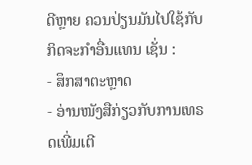ດີຫຼາຍ ຄວນປ່ຽນມັນໄປໃຊ້ກັບກິດຈະກຳອື່ນແທນ ເຊັ່ນ :
- ສຶກສາຕະຫຼາດ
- ອ່ານໜັງສືກ່ຽວກັບການເທຣດເພີ່ມເຕີ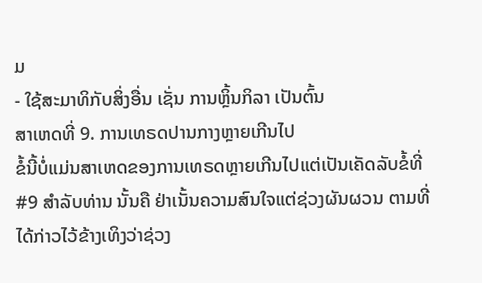ມ
- ໃຊ້ສະມາທິກັບສິ່ງອື່ນ ເຊັ່ນ ການຫຼິ້ນກິລາ ເປັນຕົ້ນ
ສາເຫດທີ່ 9. ການເທຣດປານກາງຫຼາຍເກີນໄປ
ຂໍ້ນີ້ບໍ່ແມ່ນສາເຫດຂອງການເທຣດຫຼາຍເກີນໄປແຕ່ເປັນເຄັດລັບຂໍ້ທີ່ #9 ສໍາລັບທ່ານ ນັ້ນຄື ຢ່າເນັ້ນຄວາມສົນໃຈແຕ່ຊ່ວງຜັນຜວນ ຕາມທີ່ໄດ້ກ່າວໄວ້ຂ້າງເທິງວ່າຊ່ວງ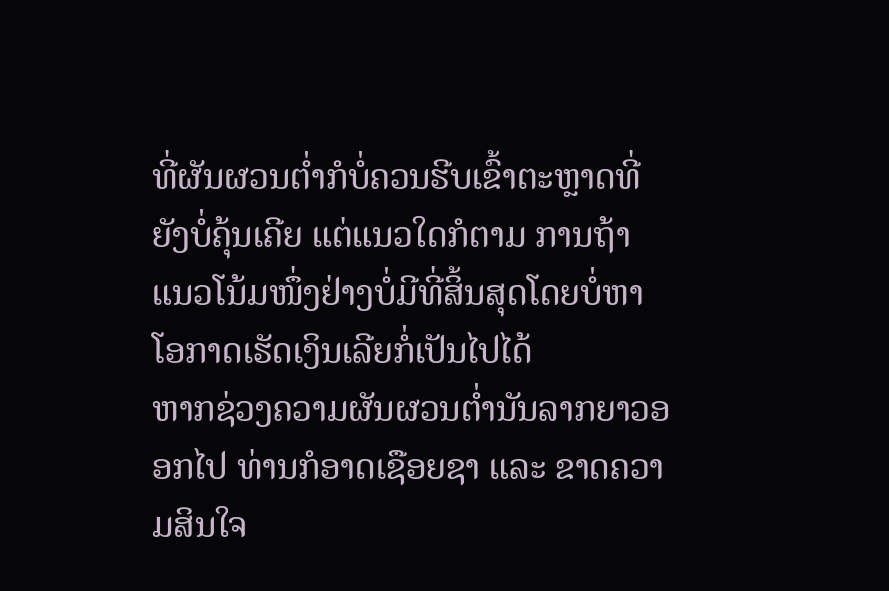ທີ່ຜັນຜວນຕໍ່າກໍບໍ່ຄວນຮີບເຂົ້າຕະຫຼາດທີ່ຍັງບໍ່ຄຸ້ນເຄີຍ ແຕ່ແນວໃດກໍຕາມ ການຖ້າແນວໂນ້ມໜຶ່ງຢ່າງບໍ່ມີທີ່ສິ້ນສຸດໂດຍບໍ່ຫາໂອກາດເຮັດເງິນເລີຍກໍ່ເປັນໄປໄດ້
ຫາກຊ່ວງຄວາມຜັນຜວນຕໍ່ານັນລາກຍາວອອກໄປ ທ່ານກໍອາດເຊືອຍຊາ ແລະ ຂາດຄວາມສິນໃຈ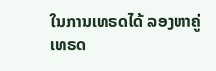ໃນການເທຣດໄດ້ ລອງຫາຄູ່ເທຣດ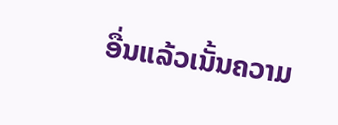ອື່ນແລ້ວເນັ້ນຄວາມ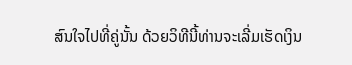ສົນໃຈໄປທີ່ຄູ່ນັ້ນ ດ້ວຍວິທີນີ້ທ່ານຈະເລີ່ມເຮັດເງິນ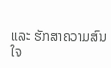ແລະ ຮັກສາຄວາມສົນໃຈ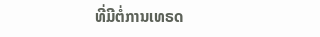ທີ່ມີຕໍ່ການເທຣດ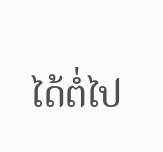ໄດ້ຕໍ່ໄປ